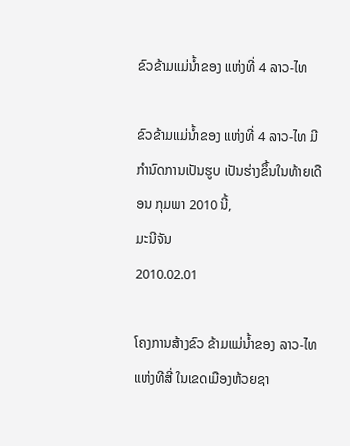ຂົວຂ້າມແມ່ນໍ້າຂອງ ແຫ່ງທີ່ 4 ລາວ-ໄທ

ຂົວຂ້າມແມ່ນໍ້າຂອງ ແຫ່ງທີ່ 4 ລາວ-ໄທ ມີກໍານົດການເປັນຮູບ ເປັນຮ່າງຂຶ້ນໃນທ້າຍເດືອນ ກຸມພາ 2010 ນີ້,
ມະນີຈັນ
2010.02.01

ໂຄງການສ້າງຂົວ ຂ້າມແມ່ນໍ້າຂອງ ລາວ-ໄທ ແຫ່ງທີສີ່ ໃນເຂດເມືອງຫ້ວຍຊາ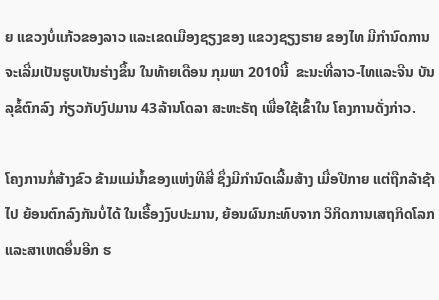ຍ ແຂວງບໍ່ແກ້ວຂອງລາວ ແລະເຂດເມືອງຊຽງຂອງ ແຂວງຊຽງຮາຍ ຂອງໄທ ມີກໍານົດການ ຈະເລີ່ມເປັນຮູບເປັນຮ່າງຂຶ້ນ ໃນທ້າຍເດືອນ ກຸມພາ 2010ນີ້  ຂະນະທີ່ລາວ-ໄທແລະຈີນ ບັນລຸຂໍ້ຕົກລົງ ກ່ຽວກັບງົປມານ 43ລ້ານໂດລາ ສະຫະຣັຖ ເພື່ອໃຊ້ເຂົ້າໃນ ໂຄງການດັ່ງກ່າວ.

ໂຄງການກໍ່ສ້າງຂົວ ຂ້າມແມ່ນໍ້າຂອງແຫ່ງທີສີ່ ຊຶ່ງມີກໍານົດເລີ້ມສ້າງ ເມື່ອປີກາຍ ແຕ່ຖືກລ້າຊ້າໄປ ຍ້ອນຕົກລົງກັນບໍ່ໄດ້ ໃນເຣື້ອງງົບປະມານ, ຍ້ອນຜົນກະທົບຈາກ ວິກິດການເສຖກິດໂລກ ແລະສາເຫດອຶ່ນອີກ ຮ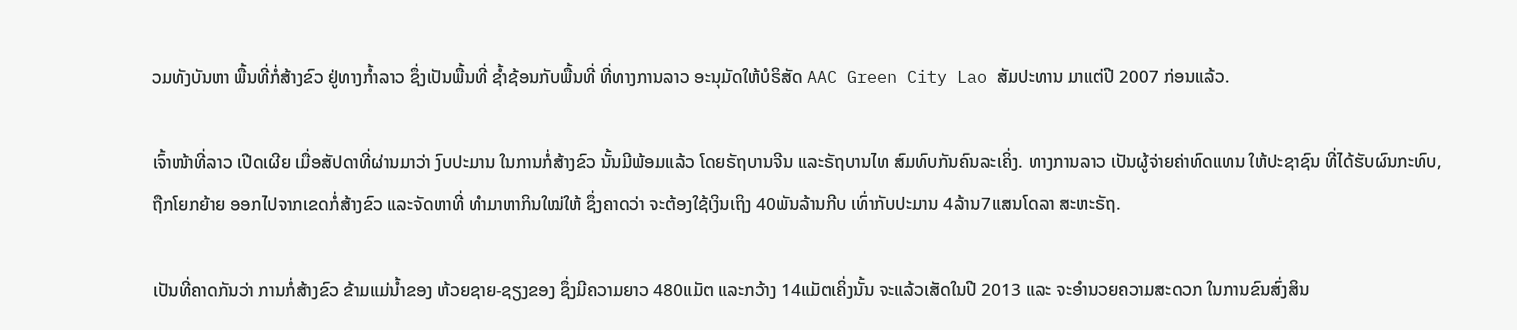ວມທັງບັນຫາ ພື້ນທີ່ກໍ່ສ້າງຂົວ ຢູ່ທາງກໍ້າລາວ ຊຶ່ງເປັນພື້ນທີ່ ຊໍ້າຊ້ອນກັບພື້ນທີ່ ທີ່ທາງການລາວ ອະນຸມັດໃຫ້ບໍຣິສັດ AAC Green City Lao ສັມປະທານ ມາແຕ່ປີ 2007 ກ່ອນແລ້ວ.

ເຈົ້າໜ້າທີ່ລາວ ເປີດເຜີຍ ເມື່ອສັປດາທີ່ຜ່ານມາວ່າ ງົບປະມານ ໃນການກໍ່ສ້າງຂົວ ນັ້ນມີພ້ອມແລ້ວ ໂດຍຣັຖບານຈີນ ແລະຣັຖບານໄທ ສົມທົບກັນຄົນລະເຄິ່ງ. ທາງການລາວ ເປັນຜູ້ຈ່າຍຄ່າທົດແທນ ໃຫ້ປະຊາຊົນ ທີ່ໄດ້ຮັບຜົນກະທົບ, ຖືກໂຍກຍ້າຍ ອອກໄປຈາກເຂດກໍ່ສ້າງຂົວ ແລະຈັດຫາທີ່ ທໍາມາຫາກິນໃໝ່ໃຫ້ ຊຶ່ງຄາດວ່າ ຈະຕ້ອງໃຊ້ເງິນເຖິງ 40ພັນລ້ານກີບ ເທົ່າກັບປະມານ 4ລ້ານ7ແສນໂດລາ ສະຫະຣັຖ.

ເປັນທີ່ຄາດກັນວ່າ ການກໍ່ສ້າງຂົວ ຂ້າມແມ່ນໍ້າຂອງ ຫ້ວຍຊາຍ-ຊຽງຂອງ ຊຶ່ງມີຄວາມຍາວ 480ແມັຕ ແລະກວ້າງ 14ແມັຕເຄິ່ງນັ້ນ ຈະແລ້ວເສັດໃນປີ 2013 ແລະ ຈະອໍານວຍຄວາມສະດວກ ໃນການຂົນສົ່ງສິນ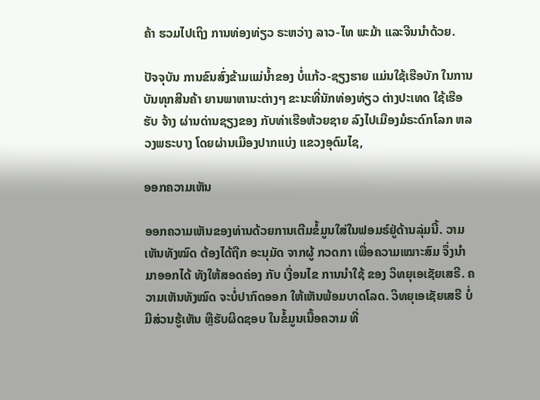ຄ້າ ຮວມໄປເຖິງ ການທ່ອງທ່ຽວ ຣະຫວ່າງ ລາວ-ໄທ ພະມ້າ ແລະຈີນນໍາດ້ວຍ.

ປັຈຈຸບັນ ການຂົນສົ່ງຂ້າມແມ່ນໍ້າຂອງ ບໍ່ແກ້ວ-ຊຽງຮາຍ ແມ່ນໃຊ້ເຮືອບັກ ໃນການບັນທຸກສີນຄ້າ ຍານພາຫານະຕ່າງໆ ຂະນະທີ່ນັກທ່ອງທ່ຽວ ຕ່າງປະເທດ ໃຊ້ເຮືອຮັບ ຈ້າງ ຜ່ານດ່ານຊຽງຂອງ ກັບທ່າເຮືອຫ້ວຍຊາຍ ລົງໄປເມືອງມໍຣະດົກໂລກ ຫລວງພຣະບາງ ໂດຍຜ່ານເມືອງປາກແບ່ງ ແຂວງອຸດົມໄຊ,

ອອກຄວາມເຫັນ

ອອກຄວາມເຫັນຂອງທ່ານດ້ວຍການເຕີມຂໍ້ມູນໃສ່ໃນຟອມຣ໌ຢູ່ດ້ານລຸ່ມນີ້. ວາມເຫັນທັງໝົດ ຕ້ອງໄດ້ຖືກ ອະນຸມັດ ຈາກຜູ້ ກວດກາ ເພື່ອຄວາມເໝາະສົມ ຈຶ່ງນໍາມາອອກໄດ້ ທັງໃຫ້ສອດຄ່ອງ ກັບ ເງື່ອນໄຂ ການນຳໃຊ້ ຂອງ ວິທຍຸເອເຊັຍເສຣີ. ຄວາມເຫັນທັງໝົດ ຈະບໍ່ປາກົດອອກ ໃຫ້ເຫັນພ້ອມບາດໂລດ. ວິທຍຸເອເຊັຍເສຣີ ບໍ່ມີສ່ວນຮູ້ເຫັນ ຫຼືຮັບຜິດຊອບ ໃນຂໍ້ມູນເນື້ອຄວາມ ທີ່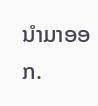ນໍາມາອອກ.